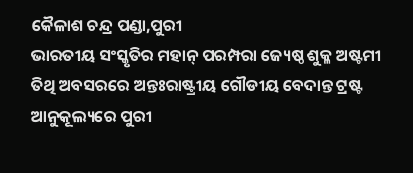କୈଳାଶ ଚନ୍ଦ୍ର ପଣ୍ଡା,ପୁରୀ
ଭାରତୀୟ ସଂସ୍କୃତିର ମହାନ୍ ପରମ୍ପରା ଜ୍ୟେଷ୍ଠ ଶୁକ୍ଳ ଅଷ୍ଟମୀ ତିଥି ଅବସରରେ ଅନ୍ତଃରାଷ୍ଟ୍ରୀୟ ଗୌଡୀୟ ବେଦାନ୍ତ ଟ୍ରଷ୍ଟ ଆନୁକୂଲ୍ୟରେ ପୁରୀ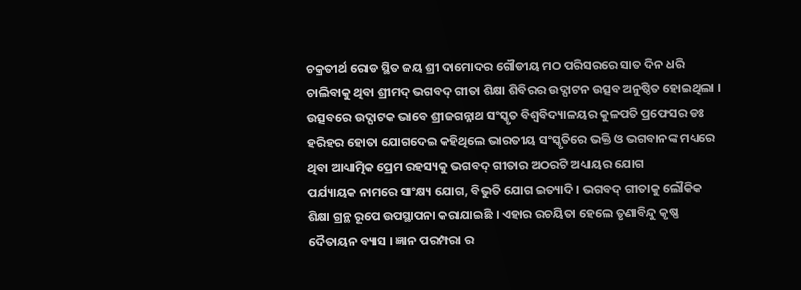ଚକ୍ରତୀର୍ଥ ରୋଡ ସ୍ଥିତ ଜୟ ଶ୍ରୀ ଦାମୋଦର ଗୌଡୀୟ ମଠ ପରିସରରେ ସାତ ଦିନ ଧରି ଚାଲିବାକୁ ଥିବା ଶ୍ରୀମଦ୍ ଭଗବଦ୍ ଗୀତା ଶିକ୍ଷା ଶିବିରର ଉଦ୍ଘାଟନ ଉତ୍ସବ ଅନୁଷ୍ଠିତ ହୋଇଥିଲା । ଉତ୍ସବରେ ଉଦ୍ଘାଟକ ଭାବେ ଶ୍ରୀଜଗନ୍ନାଥ ସଂସ୍କୃତ ବିଶ୍ବବିଦ୍ୟାଳୟର କୁଳପତି ପ୍ରଫେସର ଡଃ ହରିହର ହୋତା ଯୋଗଦେଇ କହିଥିଲେ ଭାରତୀୟ ସଂସ୍କୃତିରେ ଭକ୍ତି ଓ ଭଗବାନଙ୍କ ମଧ୍ୟରେ ଥିବା ଆଧ୍ୟାତ୍ମିକ ପ୍ରେମ ରହସ୍ୟକୁ ଭଗବଦ୍ ଗୀତାର ଅଠରଟି ଅଧ୍ୟାୟର ଯୋଗ
ପର୍ଯ୍ୟାୟକ ନାମରେ ସାଂକ୍ଷ୍ୟ ଯୋଗ, ବିଭୁତି ଯୋଗ ଇତ୍ୟାଦି । ଭଗବଦ୍ ଗୀତାକୁ ଲୌକିକ ଶିକ୍ଷା ଗ୍ରନ୍ଥ ରୂପେ ଉପସ୍ଥାପନା କରାଯାଇଛି । ଏହାର ରଚୟିତା ହେଲେ ତୃଣାବିନ୍ଦୁ କୃଷ୍ଣ ଦୈତାୟନ ବ୍ୟାସ । ଜ୍ଞାନ ପରମ୍ପରା ର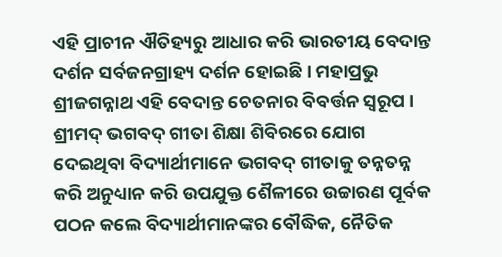ଏହି ପ୍ରାଚୀନ ଐତିହ୍ୟରୁ ଆଧାର କରି ଭାରତୀୟ ବେଦାନ୍ତ ଦର୍ଶନ ସର୍ବଜନଗ୍ରାହ୍ୟ ଦର୍ଶନ ହୋଇଛି । ମହାପ୍ରଭୁ ଶ୍ରୀଜଗନ୍ନାଥ ଏହି ବେଦାନ୍ତ ଚେତନାର ବିବର୍ତ୍ତନ ସ୍ୱରୂପ । ଶ୍ରୀମଦ୍ ଭଗବଦ୍ ଗୀତା ଶିକ୍ଷା ଶିବିରରେ ଯୋଗ ଦେଇଥିବା ବିଦ୍ୟାର୍ଥୀମାନେ ଭଗବଦ୍ ଗୀତାକୁ ତନ୍ନତନ୍ନ କରି ଅନୁଧ୍ୟାନ କରି ଉପଯୁକ୍ତ ଶୈଳୀରେ ଉଚ୍ଚାରଣ ପୂର୍ବକ ପଠନ କଲେ ବିଦ୍ୟାର୍ଥୀମାନଙ୍କର ବୌଦ୍ଧିକ, ନୈତିକ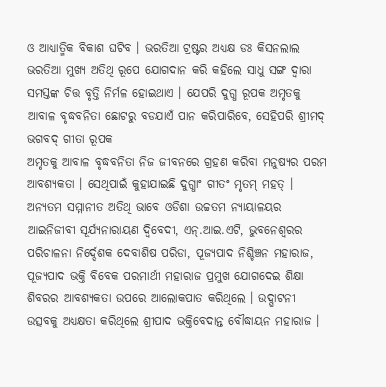ଓ ଆଧ୍ୟାତ୍ମିକ ବିକାଶ ଘଟିବ । ଭରତିଆ ଟ୍ରଷ୍ଟର ଅଧ୍ୟକ୍ଷ ଡଃ କିସନଲାଲ ଭରତିଆ ମୁଖ୍ୟ ଅତିଥି ରୂପେ ଯୋଗଦାନ କରି କହିଲେ ସାଧୁ ସଙ୍ଗ ଦ୍ଵାରା ସମସ୍ତଙ୍କ ଚିତ୍ତ ବୃତ୍ତି ନିର୍ମଳ ହୋଇଥାଏ । ଯେପରି ଦୁଗ୍ଧ ରୂପକ ଅମୃତକୁ ଆବାଳ ବୃଦ୍ଧବନିତା ଛୋଟରୁ ବଡଯାଏଁ ପାନ କରିପାରିବେ, ସେହିପରି ଶ୍ରୀମଦ୍ ଭଗବଦ୍ ଗୀତା ରୂପକ
ଅମୃତକୁ ଆବାଳ ବୃଦ୍ଧବନିତା ନିଜ ଜୀବନରେ ଗ୍ରହଣ କରିବା ମନୁଷ୍ୟର ପରମ ଆବଶ୍ୟକତା । ସେଥିପାଇଁ କୁହାଯାଇଛି ଦୁଗ୍ଧାଂ ଗୀତଂ ମୃତମ୍ ମହତ୍ । ଅନ୍ୟତମ ସମ୍ମାନୀତ ଅତିଥି ଭାବେ ଓଡିଶା ଉଚ୍ଚତମ ନ୍ୟାୟାଳୟର ଆଇନିଜୀବୀ ସୂର୍ଯ୍ୟନାରାୟଣ ଦ୍ବିବେଦୀ, ଏନ୍.ଆଇ.ଏଟି, ଭୁବନେଶ୍ଵରର ପରିଚାଳନା ନିର୍ଦ୍ଦେଶକ ଦେବାଶିଷ ପରିଡା, ପୂଜ୍ୟପାଦ ନିଶ୍ଚିଞ୍ଚନ ମହାରାଜ, ପୂଜ୍ୟପାଦ ଭକ୍ତି ବିବେକ ପରମାର୍ଥୀ ମହାରାଜ ପ୍ରମୁଖ ଯୋଗଦେଇ ଶିକ୍ଷା ଶିବରର ଆବଶ୍ୟକତା ଉପରେ ଆଲୋକପାତ କରିଥିଲେ । ଉଦ୍ଘାଟନୀ ଉତ୍ସବକୁ ଅଧ୍ୟକ୍ଷତା କରିଥିଲେ ଶ୍ରୀପାଦ ଭକ୍ତିବେଦାନ୍ତ ବୌଦ୍ଧାୟନ ମହାରାଜ ।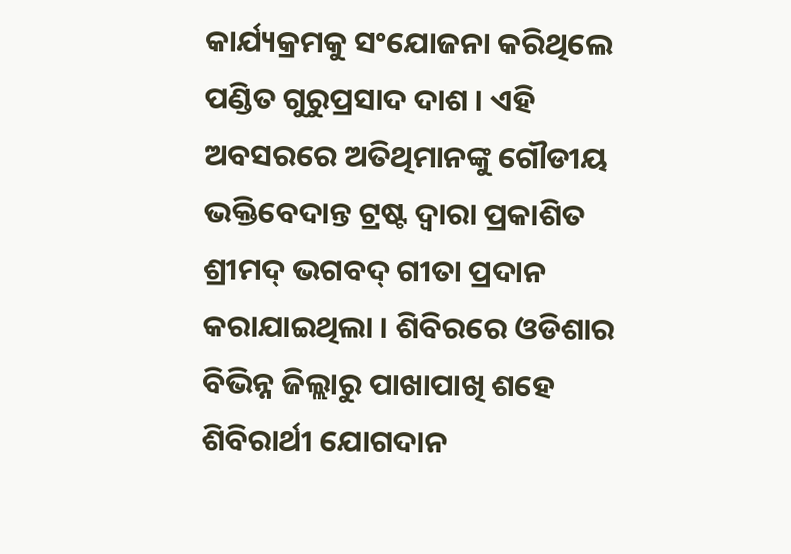କାର୍ଯ୍ୟକ୍ରମକୁ ସଂଯୋଜନା କରିଥିଲେ ପଣ୍ଡିତ ଗୁରୁପ୍ରସାଦ ଦାଶ । ଏହି ଅବସରରେ ଅତିଥିମାନଙ୍କୁ ଗୌଡୀୟ ଭକ୍ତିବେଦାନ୍ତ ଟ୍ରଷ୍ଟ ଦ୍ବାରା ପ୍ରକାଶିତ ଶ୍ରୀମଦ୍ ଭଗବଦ୍ ଗୀତା ପ୍ରଦାନ କରାଯାଇଥିଲା । ଶିବିରରେ ଓଡିଶାର ବିଭିନ୍ନ ଜିଲ୍ଲାରୁ ପାଖାପାଖି ଶହେ ଶିବିରାର୍ଥୀ ଯୋଗଦାନ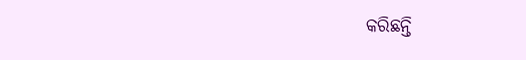କରିଛନ୍ତି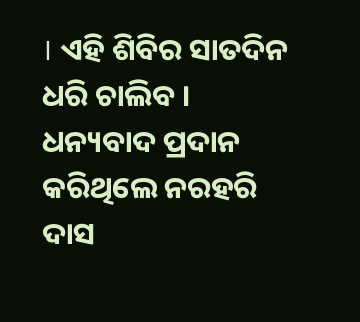। ଏହି ଶିବିର ସାତଦିନ ଧରି ଚାଲିବ । ଧନ୍ୟବାଦ ପ୍ରଦାନ କରିଥିଲେ ନରହରି ଦାସ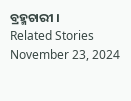ବ୍ରହ୍ମଚାରୀ ।
Related Stories
November 23, 2024